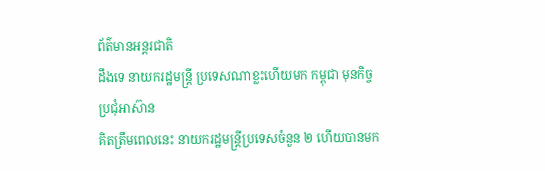ព័ត៌មានអន្ដរជាតិ
ដឹងទេ នាយករដ្ឋមន្ត្រី ប្រទេសណាខ្លះហើយមក កម្ពុជា មុនកិច្ចប្រជុំអាស៊ាន
គិតត្រឹមពេលនេះ នាយករដ្ឋមន្ត្រីប្រទេសចំនួន ២ ហើយបានមក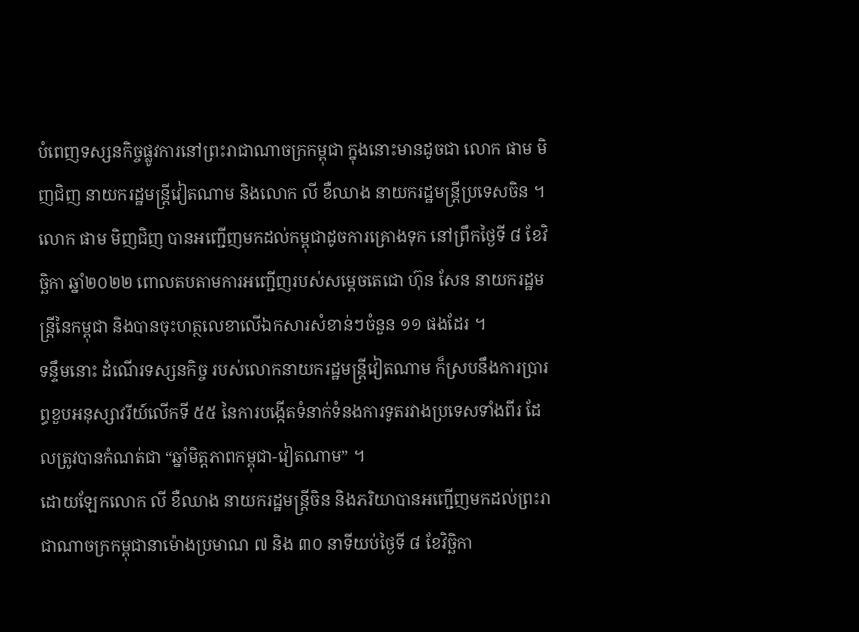បំពេញទស្សនកិច្ចផ្លូវការនៅព្រះរាជាណាចក្រកម្ពុជា ក្នុងនោះមានដូចជា លោក ផាម មិញជិញ នាយករដ្ឋមន្ត្រីវៀតណាម និងលោក លី ខឺឈាង នាយករដ្ឋមន្ត្រីប្រទេសចិន ។
លោក ផាម មិញជិញ បានអញ្ជើញមកដល់កម្ពុជាដូចការគ្រោងទុក នៅព្រឹកថ្ងៃទី ៨ ខែវិច្ឆិកា ឆ្នាំ២០២២ ពោលតបតាមការអញ្ជើញរបស់សម្ដេចតេជោ ហ៊ុន សែន នាយករដ្ឋមន្ត្រីនៃកម្ពុជា និងបានចុះហត្ថលេខាលើឯកសារសំខាន់ៗចំនួន ១១ ផងដែរ ។
ទន្ទឹមនោះ ដំណើរទស្សនកិច្ច របស់លោកនាយករដ្ឋមន្ត្រីវៀតណាម ក៏ស្របនឹងការប្រារព្ធខួបអនុស្សាវរីយ៍លើកទី ៥៥ នៃការបង្កើតទំនាក់ទំនងការទូតរវាងប្រទេសទាំងពីរ ដែលត្រូវបានកំណត់ជា “ឆ្នាំមិត្តភាពកម្ពុជា-វៀតណាម” ។
ដោយឡែកលោក លី ខឺឈាង នាយករដ្ឋមន្ត្រីចិន និងភរិយាបានអញ្ជើញមកដល់ព្រះរាជាណាចក្រកម្ពុជានាម៉ោងប្រមាណ ៧ និង ៣០ នាទីយប់ថ្ងៃទី ៨ ខែវិច្ឆិកា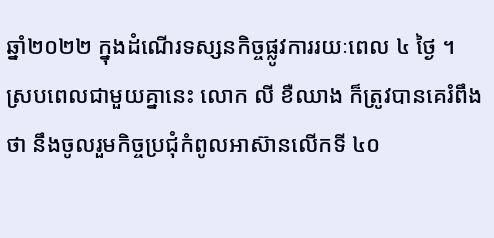ឆ្នាំ២០២២ ក្នុងដំណើរទស្សនកិច្ចផ្លូវការរយៈពេល ៤ ថ្ងៃ ។
ស្របពេលជាមួយគ្នានេះ លោក លី ខឺឈាង ក៏ត្រូវបានគេរំពឹងថា នឹងចូលរួមកិច្ចប្រជុំកំពូលអាស៊ានលើកទី ៤០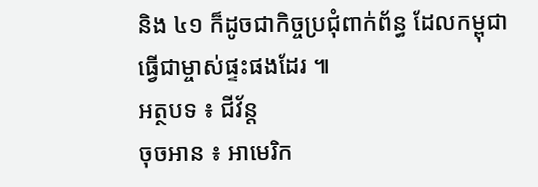និង ៤១ ក៏ដូចជាកិច្ចប្រជុំពាក់ព័ន្ធ ដែលកម្ពុជាធ្វើជាម្ចាស់ផ្ទះផងដែរ ៕
អត្ថបទ ៖ ជីវ័ន្ត
ចុចអាន ៖ អាមេរិក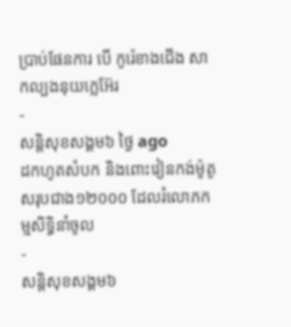ប្រាប់ផែនការ បើ កូរ៉េខាងជើង សាកល្បងនុយក្លេអ៊ែរ
-
សន្តិសុខសង្គម៦ ថ្ងៃ ago
ដកហូតសំបក និងពោះវៀនកង់ម៉ូតូសរុបជាង១២០០០ ដែលរំលោភកម្មសិទ្ធិនាំចូល
-
សន្តិសុខសង្គម៦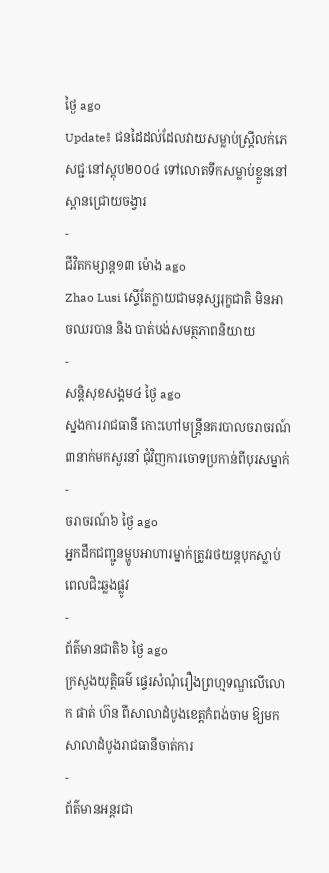ថ្ងៃ ago
Update៖ ជនដៃដល់ដែលវាយសម្លាប់ស្ត្រីលក់ភេសជ្ជៈនៅស្តុប២០០៤ ទៅលោតទឹកសម្លាប់ខ្លួននៅស្ពានជ្រោយចង្វារ
-
ជីវិតកម្សាន្ដ១៣ ម៉ោង ago
Zhao Lusi ស្ទើតែក្លាយជាមនុស្សរុក្ខជាតិ មិនអាចឈរបាន និង បាត់បង់សមត្ថភាពនិយាយ
-
សន្តិសុខសង្គម៤ ថ្ងៃ ago
ស្នងការរាជធានី កោះហៅមន្ត្រីនគរបាលចរាចរណ៍៣នាក់មកសួរនាំ ជុំវិញការចោទប្រកាន់ពីបុរសម្នាក់
-
ចរាចរណ៍៦ ថ្ងៃ ago
អ្នកដឹកជញ្ជូនម្ហូបអាហារម្នាក់ត្រូវរថយន្ដបុកស្លាប់ពេលជិះឆ្លងផ្លូវ
-
ព័ត៌មានជាតិ៦ ថ្ងៃ ago
ក្រសួងយុត្តិធម៌ ផ្ទេរសំណុំរឿងព្រហ្មទណ្ឌលើលោក ផាត់ ហ៊ន ពីសាលាដំបូងខេត្តកំពង់ចាម ឱ្យមកសាលាដំបូងរាជធានីចាត់ការ
-
ព័ត៌មានអន្ដរជា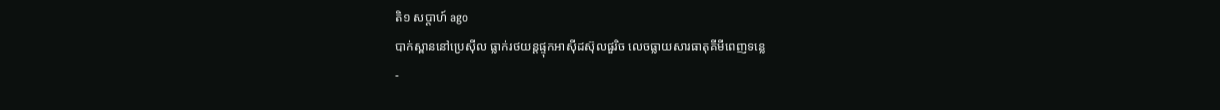តិ១ សប្តាហ៍ ago
បាក់ស្ពាននៅប្រេស៊ីល ធ្លាក់រថយន្តផ្ទុកអាស៊ីដស៊ុលផួរិច លេចធ្លាយសារធាតុគីមីពេញទន្លេ
-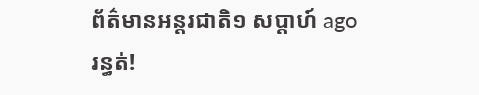ព័ត៌មានអន្ដរជាតិ១ សប្តាហ៍ ago
រន្ធត់!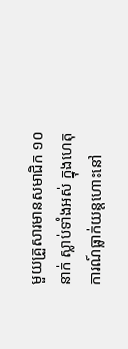មួយគ្រួសារមានសមាជិក ១០នាក់ ស្លាប់ទាំងអស់ ក្នុងហេតុការណ៍ធ្លាក់យន្តហោះនៅ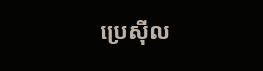ប្រេស៊ីល